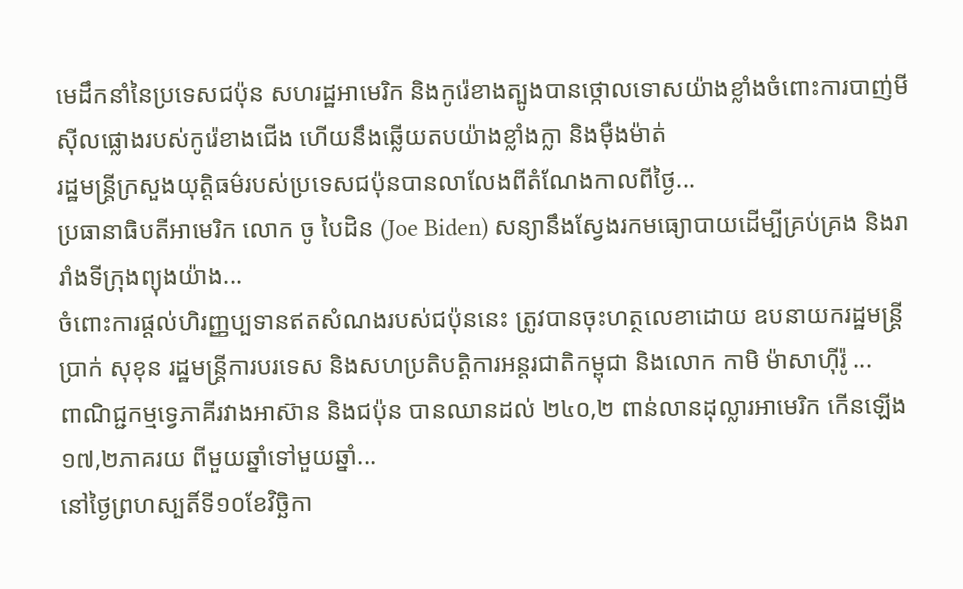មេដឹកនាំនៃប្រទេសជប៉ុន សហរដ្ឋអាមេរិក និងកូរ៉េខាងត្បូងបានថ្កោលទោសយ៉ាងខ្លាំងចំពោះការបាញ់មីស៊ីលផ្លោងរបស់កូរ៉េខាងជើង ហើយនឹងឆ្លើយតបយ៉ាងខ្លាំងក្លា និងម៉ឺងម៉ាត់
រដ្ឋមន្ត្រីក្រសួងយុត្តិធម៌របស់ប្រទេសជប៉ុនបានលាលែងពីតំណែងកាលពីថ្ងៃ...
ប្រធានាធិបតីអាមេរិក លោក ចូ បៃដិន (Joe Biden) សន្យានឹងស្វែងរកមធ្យោបាយដើម្បីគ្រប់គ្រង និងរារាំងទីក្រុងព្យុងយ៉ាង...
ចំពោះការផ្តល់ហិរញ្ញប្បទានឥតសំណងរបស់ជប៉ុននេះ ត្រូវបានចុះហត្ថលេខាដោយ ឧបនាយករដ្ឋមន្ត្រី ប្រាក់ សុខុន រដ្ឋមន្ត្រីការបរទេស និងសហប្រតិបត្តិការអន្តរជាតិកម្ពុជា និងលោក កាមិ ម៉ាសាហ៊ីរ៉ូ ...
ពាណិជ្ជកម្មទ្វេភាគីរវាងអាស៊ាន និងជប៉ុន បានឈានដល់ ២៤០,២ ពាន់លានដុល្លារអាមេរិក កើនឡើង ១៧,២ភាគរយ ពីមួយឆ្នាំទៅមួយឆ្នាំ...
នៅថ្ងៃព្រហស្បតិ៍ទី១០ខែវិច្ឆិកា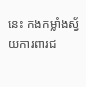នេះ កងកម្លាំងស្វ័យការពារជ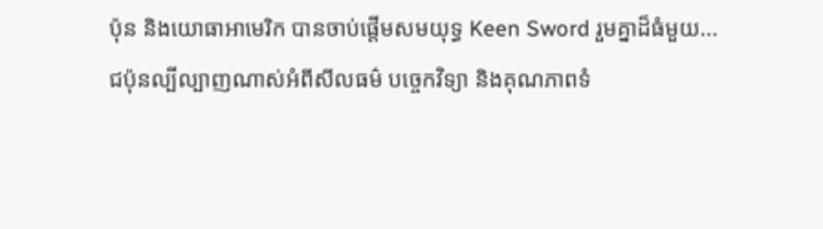ប៉ុន និងយោធាអាមេរិក បានចាប់ផ្តើមសមយុទ្ធ Keen Sword រួមគ្នាដ៏ធំមួយ...
ជប៉ុនល្បីល្បាញណាស់អំពីសីលធម៌ បច្ចេកវិទ្យា និងគុណភាពទំ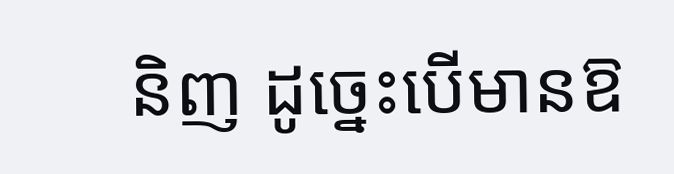និញ ដូច្នេះបើមានឱ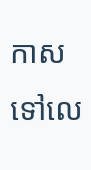កាសទៅលេ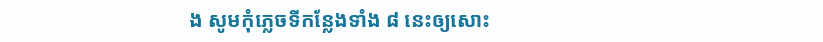ង សូមកុំភ្លេចទីកន្លែងទាំង ៨ នេះឲ្យសោះ